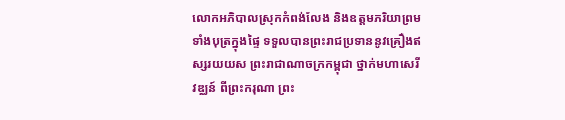លោកអភិបាលស្រុកកំពង់លែង និងឧត្តមភរិយាព្រមទាំងបុត្រក្នុងផ្ទៃ ទទួលបានព្រះរាជប្រទាននូវគ្រឿងឥស្សរយយស ព្រះរាជាណាចក្រកម្ពុជា ថ្នាក់មហាសេរីវឌ្ឈន៍ ពីព្រះករុណា ព្រះ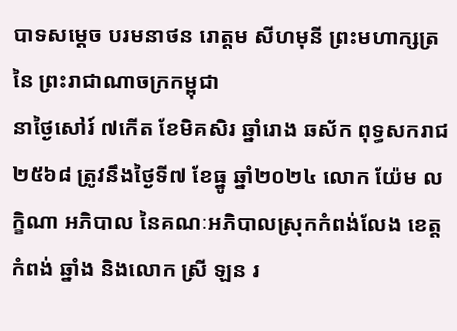បាទសម្ដេច បរមនាថន រោត្តម សីហមុនី ព្រះមហាក្សត្រ នៃ ព្រះរាជាណាចក្រកម្ពុជា
នាថ្ងៃសៅរ៍ ៧កើត ខែមិគសិរ ឆ្នាំរោង ឆស័ក ពុទ្ធសករាជ ២៥៦៨ ត្រូវនឹងថ្ងៃទី៧ ខែធ្នូ ឆ្នាំ២០២៤ លោក យ៉ែម លក្ខិណា អភិបាល នៃគណៈអភិបាលស្រុកកំពង់លែង ខេត្តកំពង់ ឆ្នាំង និងលោក ស្រី ឡន រ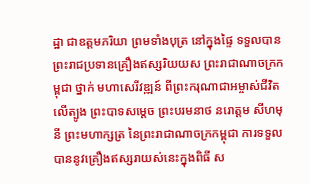ដ្ឋា ជាឧត្តមភរិយា ព្រមទាំងបុត្រ នៅក្នុងផ្ទៃ ទទួលបានព្រះរាជប្រទានគ្រឿងឥស្សរិយយស ព្រះរាជាណាចក្រកម្ពុជា ថ្នាក់ មហាសេរីវឌ្ឍន៍ ពីព្រះករុណាជាអម្ចាស់ជីវិតលើត្បូង ព្រះបាទសម្ដេច ព្រះបរមនាថ នរោត្ដម សីហមុនី ព្រះមហាក្សត្រ នៃព្រះរាជាណាចក្រកម្ពុជា ការទទួលបាននូវគ្រឿងឥស្សរាយស់នេះក្នុងពិធី ស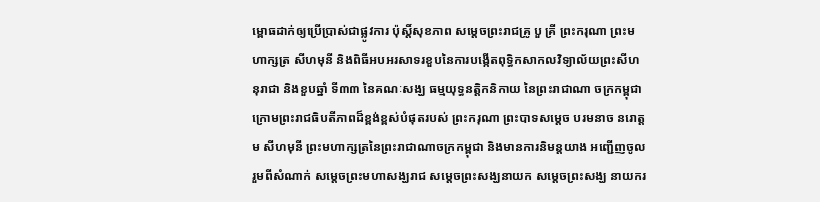ម្ពោធដាក់ឲ្យប្រើប្រាស់ជាផ្លូវការ ប៉ុស្តិ៍សុខភាព សម្ដេចព្រះរាជគ្រូ បួ គ្រី ព្រះករុណា ព្រះមហាក្សត្រ សីហមុនី និងពិធីអបអរសាទរខួបនៃការបង្កើតពុទ្ធិកសាកលវិទ្យាល័យព្រះសីហនុរាជា និងខួបឆ្នាំ ទី៣៣ នៃគណៈសង្ឃ ធម្មយុទ្ធនត្តិកនិកាយ នៃព្រះរាជាណា ចក្រកម្ពុជា ក្រោមព្រះរាជធិបតីភាពដ៏ខ្ពង់ខ្ពស់បំផុតរបស់ ព្រះករុណា ព្រះបាទសម្ដេច បរមនាច នរោត្តម សីហមុនី ព្រះមហាក្សត្រនៃព្រះរាជាណាចក្រកម្ពុជា និងមានការនិមន្តយាង អញ្ជើញចូលរួមពីសំណាក់ សម្ដេចព្រះមហាសង្ឃរាជ សម្ដេចព្រះសង្ឃនាយក សម្ដេចព្រះសង្ឃ នាយករ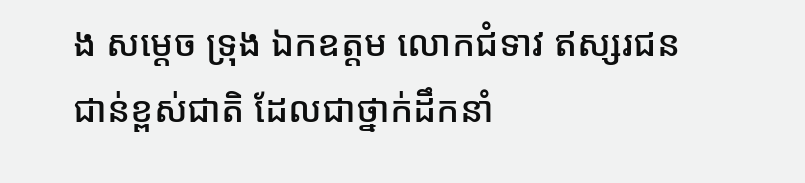ង សម្ដេច ទ្រុង ឯកឧត្តម លោកជំទាវ ឥស្សរជនជាន់ខ្ពស់ជាតិ ដែលជាថ្នាក់ដឹកនាំ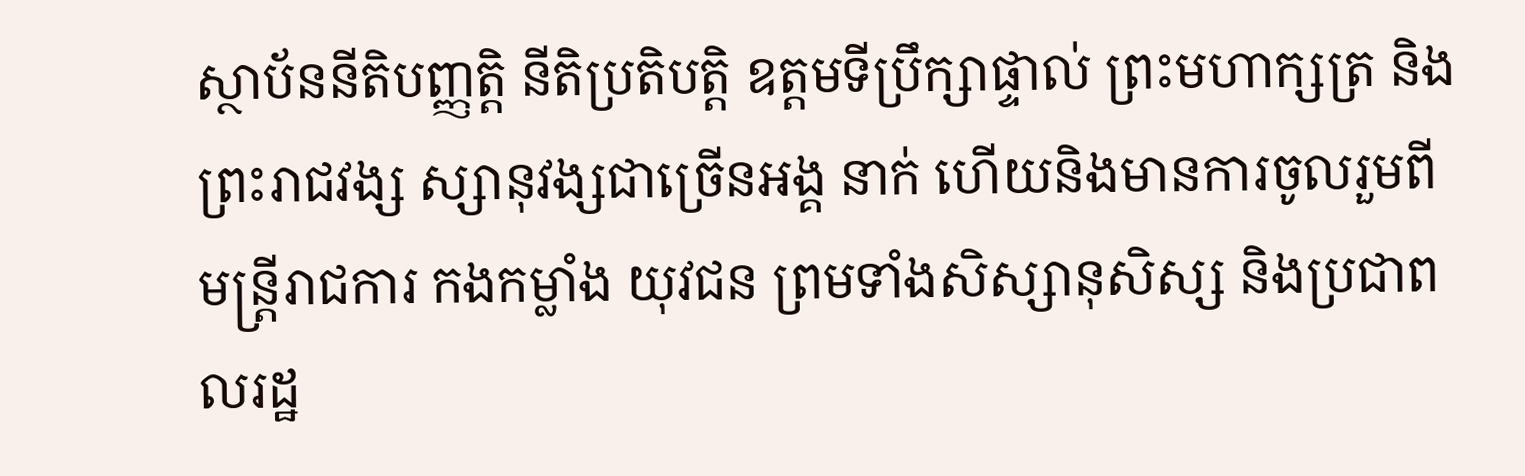ស្ថាប័ននីតិបញ្ញត្តិ នីតិប្រតិបត្តិ ឧត្តមទីប្រឹក្សាផ្ទាល់ ព្រះមហាក្សត្រ និងព្រះរាជវង្ស ស្សានុវង្សជាច្រើនអង្គ នាក់ ហើយនិងមានការចូលរួមពី មន្ត្រីរាជការ កងកម្លាំង យុវជន ព្រមទាំងសិស្សានុសិស្ស និងប្រជាពលរដ្ឋ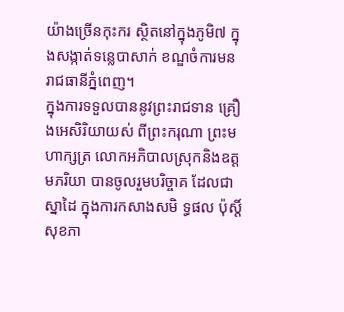យ៉ាងច្រើនកុះករ ស្ថិតនៅក្នុងភូមិ៧ ក្នុងសង្កាត់ទន្លេបាសាក់ ខណ្ឌចំការមន រាជធានីភ្នំពេញ។
ក្នុងការទទួលបាននូវព្រះរាជទាន គ្រឿងអេសិរិយាយស់ ពីព្រះករុណា ព្រះមហាក្សត្រ លោកអភិបាលស្រុកនិងឧត្តមភរិយា បានចូលរួមបរិច្ចាគ ដែលជាស្នាដៃ ក្នុងការកសាងសមិ ទ្ធផល ប៉ុស្តិ៍សុខភា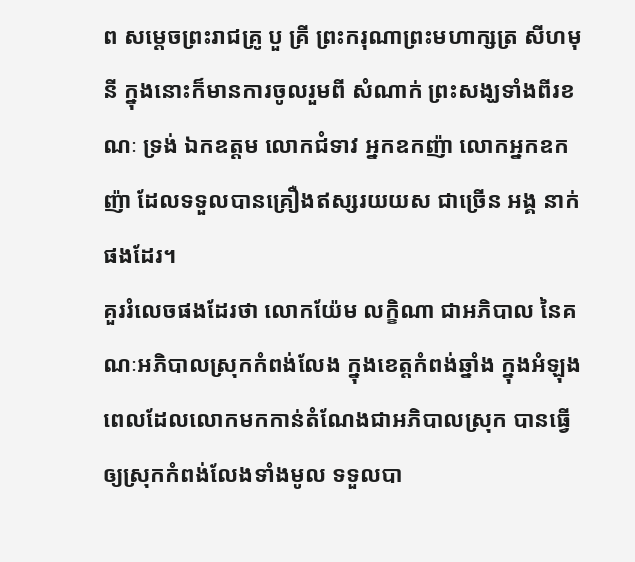ព សម្ដេចព្រះរាជគ្រូ បួ គ្រី ព្រះករុណាព្រះមហាក្សត្រ សីហមុនី ក្នុងនោះក៏មានការចូលរួមពី សំណាក់ ព្រះសង្ឃទាំងពីរខណៈ ទ្រង់ ឯកឧត្តម លោកជំទាវ អ្នកឧកញ៉ា លោកអ្នកឧកញ៉ា ដែលទទួលបានគ្រឿងឥស្សរយយស ជាច្រើន អង្គ នាក់ផងដែរ។
គួររំលេចផងដែរថា លោកយ៉ែម លក្ខិណា ជាអភិបាល នៃគណៈអភិបាលស្រុកកំពង់លែង ក្នុងខេត្តកំពង់ឆ្នាំង ក្នុងអំឡុង ពេលដែលលោកមកកាន់តំណែងជាអភិបាលស្រុក បានធ្វើឲ្យស្រុកកំពង់លែងទាំងមូល ទទួលបា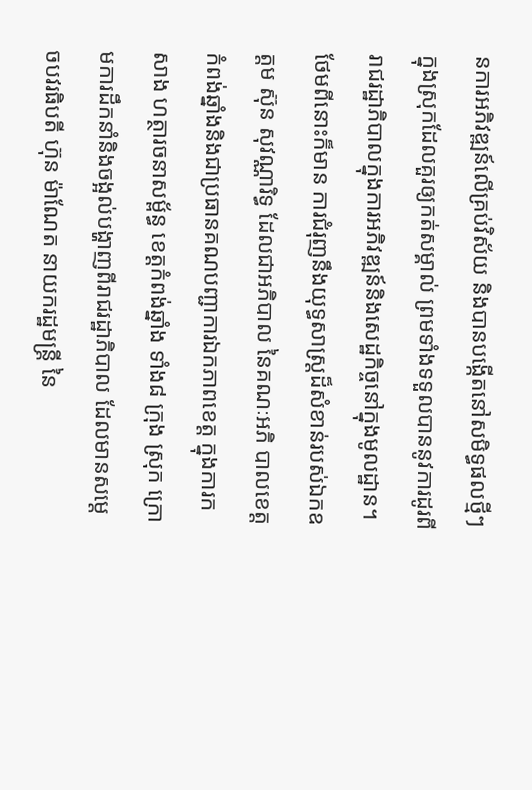នការអភិវឌ្ឍន៍លើគ្រប់វិស័យ និងបានបង្កើតនៅសមិទ្ធផលថ្មីៗ ក្នុងស្រុកដែលគួរឲ្យកត់សម្គាល់ ព្រមទាំងទទួលបាននូវការដូរពីរាជរដ្ឋាភិបាលក្នុងការអភិវឌ្ឍន៍និងសេដ្ឋកិច្ចនៅក្នុងមូលដ្ឋាន។
ថែមពីនោះក៏មាន ការជំរុញនឹងយុទ្ធសាស្ត្រដ៏សំខាន់របស់ឯកឧត្តម ស៊ុន សុវណ្ណារិទ្ធ ដែលជាអភិបាល នៃគណៈអភិ បាលខេត្តកំពង់ឆ្នាំងនិងជាប្រធានគណបញ្ជាការឯកភាពខេត្ត ក្នុងការកសាង ហត្ថារចនាសម្ព័ន្ធ ខេត្តកំពង់ឆ្នាំង ទាំង៨ ក្រុង ស្រុក ក្រោមការដឹកនាំនិងចង្អល់បង្ហាញពីរាជរដ្ឋាភិបាល ដែលមានសម្ដេចបវរធិបតី ហ៊ុន ម៉ាណែត នាយករដ្ឋមន្ត្រី នៃ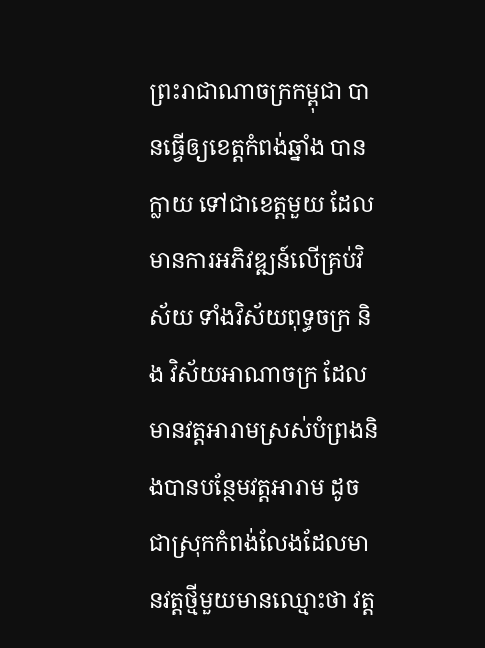ព្រះរាជាណាចក្រកម្ពុជា បានធ្វើឲ្យខេត្តកំពង់ឆ្នាំង បានក្លាយ ទៅជាខេត្តមួយ ដែលមានការអភិវឌ្ឍន៍លើគ្រប់វិស័យ ទាំងវិស័យពុទ្ធចក្រ និង វិស័យអាណាចក្រ ដែលមានវត្តអារាមស្រស់បំព្រងនិងបានបន្ថែមវត្តអារាម ដូចជាស្រុកកំពង់លែងដែលមានវត្តថ្មីមួយមានឈ្មោះថា វត្ត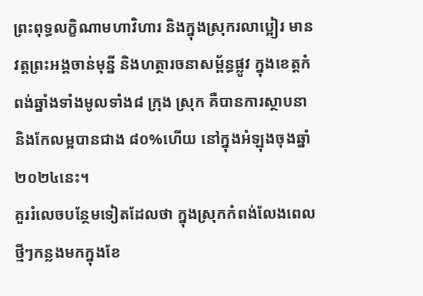ព្រះពុទ្ធលក្ខិណាមហាវិហារ និងក្នុងស្រុករលាប្អៀរ មានវត្តព្រះអង្គចាន់មុន្នី និងហត្ថារចនាសម្ព័ន្ធផ្លូវ ក្នុងខេត្តកំពង់ឆ្នាំងទាំងមូលទាំង៨ ក្រុង ស្រុក គឺបានការស្ថាបនានិងកែលម្អបានជាង ៨០%ហើយ នៅក្នុងអំឡុងចុងឆ្នាំ២០២៤នេះ។
គួររំលេចបន្ថែមទៀតដែលថា ក្នុងស្រុកកំពង់លែងពេលថ្មីៗកន្លងមកក្នុងខែ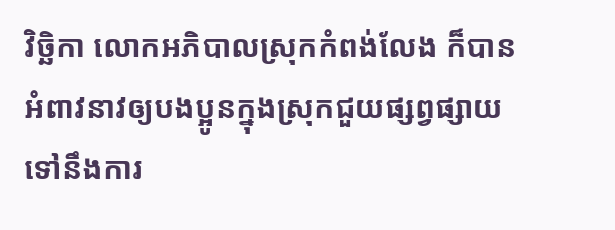វិច្ឆិកា លោកអភិបាលស្រុកកំពង់លែង ក៏បានអំពាវនាវឲ្យបងប្អូនក្នុងស្រុកជួយផ្សព្វផ្សាយ ទៅនឹងការ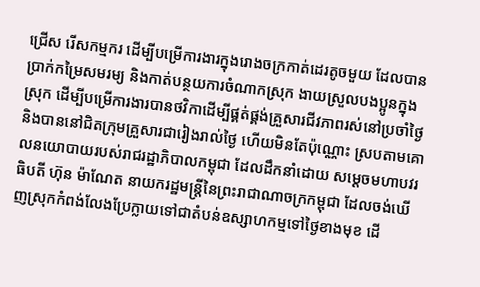ជ្រើស រើសកម្មករ ដើម្បីបម្រើការងារក្នុងរោងចក្រកាត់ដេរតូចមួយ ដែលបានប្រាក់កម្រៃសមរម្យ និងកាត់បន្ថយការចំណាកស្រុក ងាយស្រួលបងប្អូនក្នុងស្រុក ដើម្បីបម្រើការងារបានថវិកាដើម្បីផ្គត់ផ្គង់គ្រួសារជីវភាពរស់នៅប្រចាំថ្ងៃ និងបាននៅជិតក្រុមគ្រួសារជារៀងរាល់ថ្ងៃ ហើយមិនតែប៉ុណ្ណោះ ស្របតាមគោលនយោបាយរបស់រាជរដ្ឋាភិបាលកម្ពុជា ដែលដឹកនាំដោយ សម្ដេចមហាបវរធិបតី ហ៊ុន ម៉ាណែត នាយករដ្ឋមន្ត្រីនៃព្រះរាជាណាចក្រកម្ពុជា ដែលចង់ឃើញស្រុកកំពង់លែងប្រែក្លាយទៅជាតំបន់ឧស្សាហកម្មទៅថ្ងៃខាងមុខ ដើ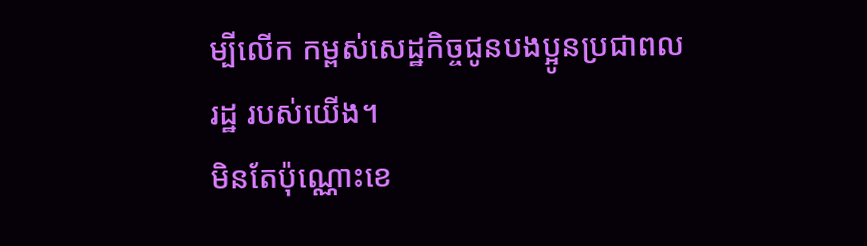ម្បីលើក កម្ពស់សេដ្ឋកិច្ចជូនបងប្អូនប្រជាពលរដ្ឋ របស់យើង។
មិនតែប៉ុណ្ណោះខេ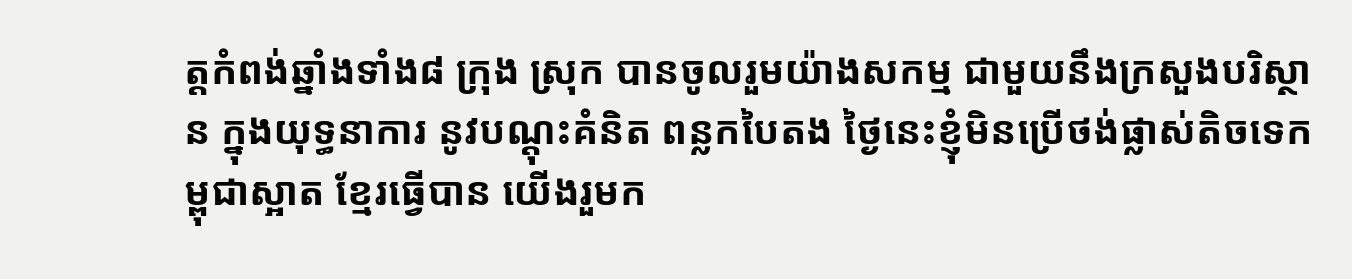ត្តកំពង់ឆ្នាំងទាំង៨ ក្រុង ស្រុក បានចូលរួមយ៉ាងសកម្ម ជាមួយនឹងក្រសួងបរិស្ថាន ក្នុងយុទ្ធនាការ នូវបណ្ដុះគំនិត ពន្លកបៃតង ថ្ងៃនេះខ្ញុំមិនប្រើថង់ផ្លាស់តិចទេកម្ពុជាស្អាត ខ្មែរធ្វើបាន យើងរួមក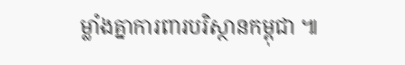ម្លាំងគ្នាការពារបរិស្ថានកម្ពុជា ៕